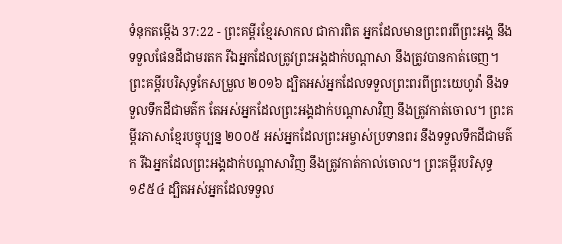ទំនុកតម្កើង 37:22 - ព្រះគម្ពីរខ្មែរសាកល ជាការពិត អ្នកដែលមានព្រះពរពីព្រះអង្គ នឹងទទួលផែនដីជាមរតក រីឯអ្នកដែលត្រូវព្រះអង្គដាក់បណ្ដាសា នឹងត្រូវបានកាត់ចេញ។ ព្រះគម្ពីរបរិសុទ្ធកែសម្រួល ២០១៦ ដ្បិតអស់អ្នកដែលទទួលព្រះពរពីព្រះយេហូវ៉ា នឹងទទួលទឹកដីជាមត៌ក តែអស់អ្នកដែលព្រះអង្គដាក់បណ្ដាសាវិញ នឹងត្រូវកាត់ចោល។ ព្រះគម្ពីរភាសាខ្មែរបច្ចុប្បន្ន ២០០៥ អស់អ្នកដែលព្រះអម្ចាស់ប្រទានពរ នឹងទទួលទឹកដីជាមត៌ក រីឯអ្នកដែលព្រះអង្គដាក់បណ្ដាសាវិញ នឹងត្រូវកាត់កាល់ចោល។ ព្រះគម្ពីរបរិសុទ្ធ ១៩៥៤ ដ្បិតអស់អ្នកដែលទទួល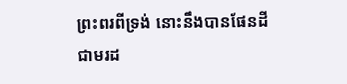ព្រះពរពីទ្រង់ នោះនឹងបានផែនដីជាមរដ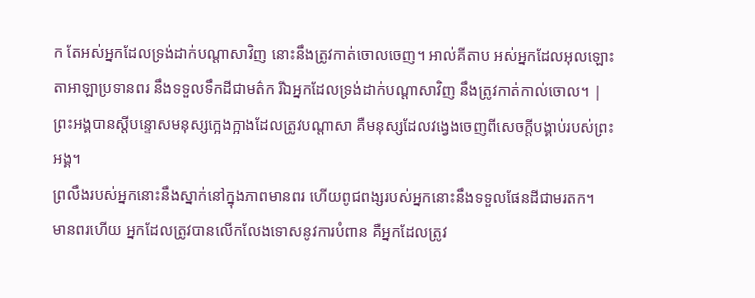ក តែអស់អ្នកដែលទ្រង់ដាក់បណ្តាសាវិញ នោះនឹងត្រូវកាត់ចោលចេញ។ អាល់គីតាប អស់អ្នកដែលអុលឡោះតាអាឡាប្រទានពរ នឹងទទួលទឹកដីជាមត៌ក រីឯអ្នកដែលទ្រង់ដាក់បណ្ដាសាវិញ នឹងត្រូវកាត់កាល់ចោល។ |
ព្រះអង្គបានស្ដីបន្ទោសមនុស្សក្អេងក្អាងដែលត្រូវបណ្ដាសា គឺមនុស្សដែលវង្វេងចេញពីសេចក្ដីបង្គាប់របស់ព្រះអង្គ។
ព្រលឹងរបស់អ្នកនោះនឹងស្នាក់នៅក្នុងភាពមានពរ ហើយពូជពង្សរបស់អ្នកនោះនឹងទទួលផែនដីជាមរតក។
មានពរហើយ អ្នកដែលត្រូវបានលើកលែងទោសនូវការបំពាន គឺអ្នកដែលត្រូវ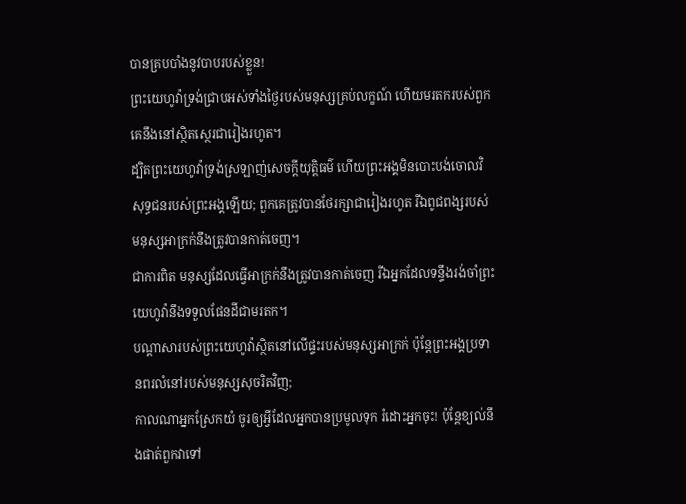បានគ្របបាំងនូវបាបរបស់ខ្លួន!
ព្រះយេហូវ៉ាទ្រង់ជ្រាបអស់ទាំងថ្ងៃរបស់មនុស្សគ្រប់លក្ខណ៍ ហើយមរតករបស់ពួកគេនឹងនៅស្ថិតស្ថេរជារៀងរហូត។
ដ្បិតព្រះយេហូវ៉ាទ្រង់ស្រឡាញ់សេចក្ដីយុត្តិធម៌ ហើយព្រះអង្គមិនបោះបង់ចោលវិសុទ្ធជនរបស់ព្រះអង្គឡើយ; ពួកគេត្រូវបានថែរក្សាជារៀងរហូត រីឯពូជពង្សរបស់មនុស្សអាក្រក់នឹងត្រូវបានកាត់ចេញ។
ជាការពិត មនុស្សដែលធ្វើអាក្រក់នឹងត្រូវបានកាត់ចេញ រីឯអ្នកដែលទន្ទឹងរង់ចាំព្រះយេហូវ៉ានឹងទទួលផែនដីជាមរតក។
បណ្ដាសារបស់ព្រះយេហូវ៉ាស្ថិតនៅលើផ្ទះរបស់មនុស្សអាក្រក់ ប៉ុន្តែព្រះអង្គប្រទានពរលំនៅរបស់មនុស្សសុចរិតវិញ;
កាលណាអ្នកស្រែកយំ ចូរឲ្យអ្វីដែលអ្នកបានប្រមូលទុក រំដោះអ្នកចុះ! ប៉ុន្តែខ្យល់នឹងផាត់ពួកវាទៅ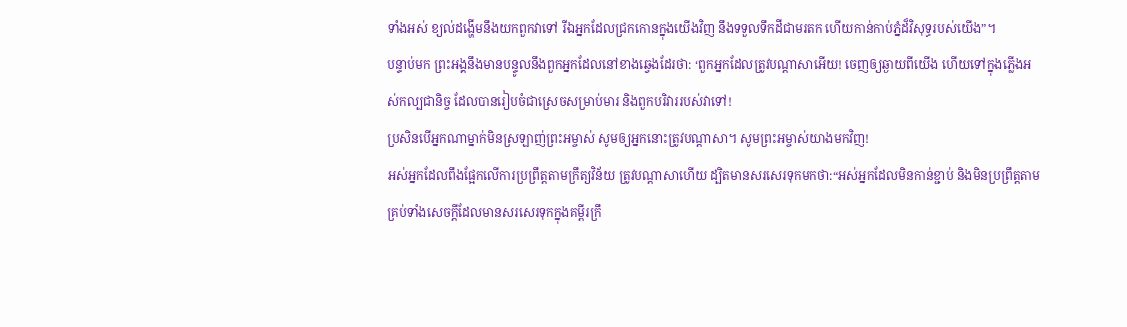ទាំងអស់ ខ្យល់ដង្ហើមនឹងយកពួកវាទៅ រីឯអ្នកដែលជ្រកកោនក្នុងយើងវិញ នឹងទទួលទឹកដីជាមរតក ហើយកាន់កាប់ភ្នំដ៏វិសុទ្ធរបស់យើង”។
បន្ទាប់មក ព្រះអង្គនឹងមានបន្ទូលនឹងពួកអ្នកដែលនៅខាងឆ្វេងដែរថា: ‘ពួកអ្នកដែលត្រូវបណ្ដាសាអើយ! ចេញឲ្យឆ្ងាយពីយើង ហើយទៅក្នុងភ្លើងអស់កល្បជានិច្ច ដែលបានរៀបចំជាស្រេចសម្រាប់មារ និងពួកបរិវាររបស់វាទៅ!
ប្រសិនបើអ្នកណាម្នាក់មិនស្រឡាញ់ព្រះអម្ចាស់ សូមឲ្យអ្នកនោះត្រូវបណ្ដាសា។ សូមព្រះអម្ចាស់យាងមកវិញ!
អស់អ្នកដែលពឹងផ្អែកលើការប្រព្រឹត្តតាមក្រឹត្យវិន័យ ត្រូវបណ្ដាសាហើយ ដ្បិតមានសរសេរទុកមកថា:“អស់អ្នកដែលមិនកាន់ខ្ជាប់ និងមិនប្រព្រឹត្តតាមគ្រប់ទាំងសេចក្ដីដែលមានសរសេរទុកក្នុងគម្ពីរក្រឹ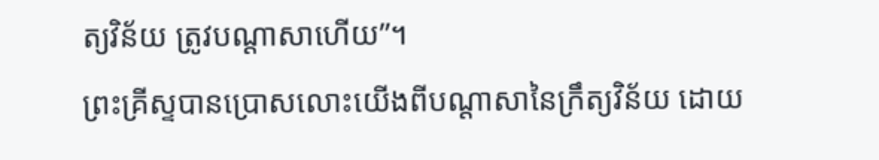ត្យវិន័យ ត្រូវបណ្ដាសាហើយ”។
ព្រះគ្រីស្ទបានប្រោសលោះយើងពីបណ្ដាសានៃក្រឹត្យវិន័យ ដោយ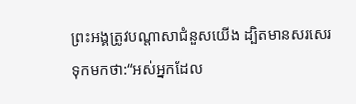ព្រះអង្គត្រូវបណ្ដាសាជំនួសយើង ដ្បិតមានសរសេរទុកមកថា:“អស់អ្នកដែល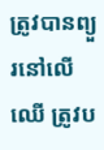ត្រូវបានព្យួរនៅលើឈើ ត្រូវប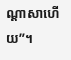ណ្ដាសាហើយ”។